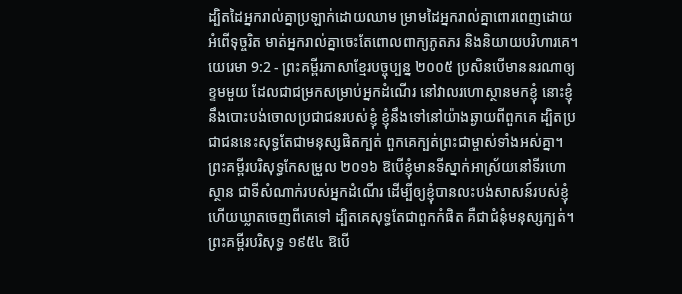ដ្បិតដៃអ្នករាល់គ្នាប្រឡាក់ដោយឈាម ម្រាមដៃអ្នករាល់គ្នាពោរពេញដោយអំពើទុច្ចរិត មាត់អ្នករាល់គ្នាចេះតែពោលពាក្យភូតភរ និងនិយាយបរិហារគេ។
យេរេមា 9:2 - ព្រះគម្ពីរភាសាខ្មែរបច្ចុប្បន្ន ២០០៥ ប្រសិនបើមាននរណាឲ្យខ្ទមមួយ ដែលជាជម្រកសម្រាប់អ្នកដំណើរ នៅវាលរហោស្ថានមកខ្ញុំ នោះខ្ញុំនឹងបោះបង់ចោលប្រជាជនរបស់ខ្ញុំ ខ្ញុំនឹងទៅនៅយ៉ាងឆ្ងាយពីពួកគេ ដ្បិតប្រជាជននេះសុទ្ធតែជាមនុស្សផិតក្បត់ ពួកគេក្បត់ព្រះជាម្ចាស់ទាំងអស់គ្នា។ ព្រះគម្ពីរបរិសុទ្ធកែសម្រួល ២០១៦ ឱបើខ្ញុំមានទីស្នាក់អាស្រ័យនៅទីរហោស្ថាន ជាទីសំណាក់របស់អ្នកដំណើរ ដើម្បីឲ្យខ្ញុំបានលះបង់សាសន៍របស់ខ្ញុំ ហើយឃ្លាតចេញពីគេទៅ ដ្បិតគេសុទ្ធតែជាពួកកំផិត គឺជាជំនុំមនុស្សក្បត់។ ព្រះគម្ពីរបរិសុទ្ធ ១៩៥៤ ឱបើ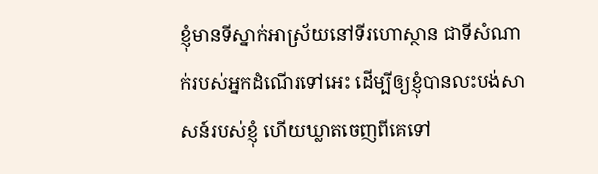ខ្ញុំមានទីស្នាក់អាស្រ័យនៅទីរហោស្ថាន ជាទីសំណាក់របស់អ្នកដំណើរទៅអេះ ដើម្បីឲ្យខ្ញុំបានលះបង់សាសន៍របស់ខ្ញុំ ហើយឃ្លាតចេញពីគេទៅ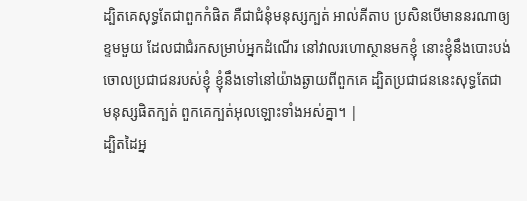ដ្បិតគេសុទ្ធតែជាពួកកំផិត គឺជាជំនុំមនុស្សក្បត់ អាល់គីតាប ប្រសិនបើមាននរណាឲ្យខ្ទមមួយ ដែលជាជំរកសម្រាប់អ្នកដំណើរ នៅវាលរហោស្ថានមកខ្ញុំ នោះខ្ញុំនឹងបោះបង់ចោលប្រជាជនរបស់ខ្ញុំ ខ្ញុំនឹងទៅនៅយ៉ាងឆ្ងាយពីពួកគេ ដ្បិតប្រជាជននេះសុទ្ធតែជាមនុស្សផិតក្បត់ ពួកគេក្បត់អុលឡោះទាំងអស់គ្នា។ |
ដ្បិតដៃអ្ន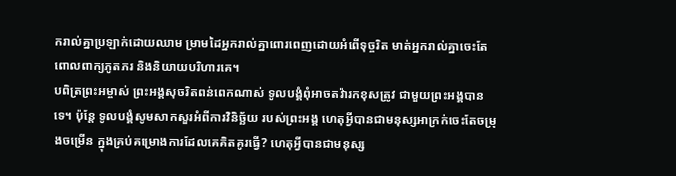ករាល់គ្នាប្រឡាក់ដោយឈាម ម្រាមដៃអ្នករាល់គ្នាពោរពេញដោយអំពើទុច្ចរិត មាត់អ្នករាល់គ្នាចេះតែពោលពាក្យភូតភរ និងនិយាយបរិហារគេ។
បពិត្រព្រះអម្ចាស់ ព្រះអង្គសុចរិតពន់ពេកណាស់ ទូលបង្គំពុំអាចតវ៉ារកខុសត្រូវ ជាមួយព្រះអង្គបានទេ។ ប៉ុន្តែ ទូលបង្គំសូមសាកសួរអំពីការវិនិច្ឆ័យ របស់ព្រះអង្គ ហេតុអ្វីបានជាមនុស្សអាក្រក់ចេះតែចម្រុងចម្រើន ក្នុងគ្រប់គម្រោងការដែលគេគិតគូរធ្វើ? ហេតុអ្វីបានជាមនុស្ស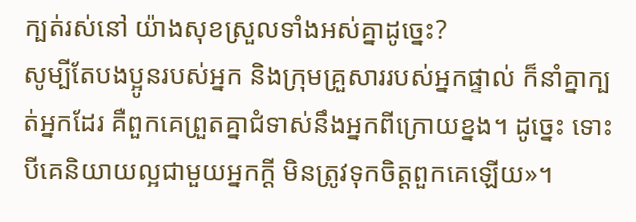ក្បត់រស់នៅ យ៉ាងសុខស្រួលទាំងអស់គ្នាដូច្នេះ?
សូម្បីតែបងប្អូនរបស់អ្នក និងក្រុមគ្រួសាររបស់អ្នកផ្ទាល់ ក៏នាំគ្នាក្បត់អ្នកដែរ គឺពួកគេព្រួតគ្នាជំទាស់នឹងអ្នកពីក្រោយខ្នង។ ដូច្នេះ ទោះបីគេនិយាយល្អជាមួយអ្នកក្ដី មិនត្រូវទុកចិត្តពួកគេឡើយ»។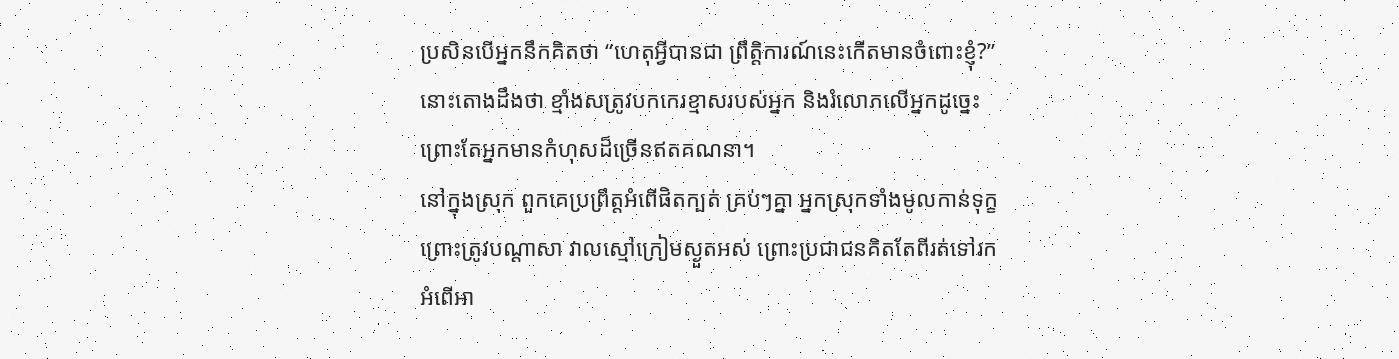ប្រសិនបើអ្នកនឹកគិតថា “ហេតុអ្វីបានជា ព្រឹត្តិការណ៍នេះកើតមានចំពោះខ្ញុំ?” នោះតោងដឹងថា ខ្មាំងសត្រូវបកកេរខ្មាសរបស់អ្នក និងរំលោភលើអ្នកដូច្នេះ ព្រោះតែអ្នកមានកំហុសដ៏ច្រើនឥតគណនា។
នៅក្នុងស្រុក ពួកគេប្រព្រឹត្តអំពើផិតក្បត់ គ្រប់ៗគ្នា អ្នកស្រុកទាំងមូលកាន់ទុក្ខ ព្រោះត្រូវបណ្ដាសា វាលស្មៅក្រៀមស្ងួតអស់ ព្រោះប្រជាជនគិតតែពីរត់ទៅរកអំពើអា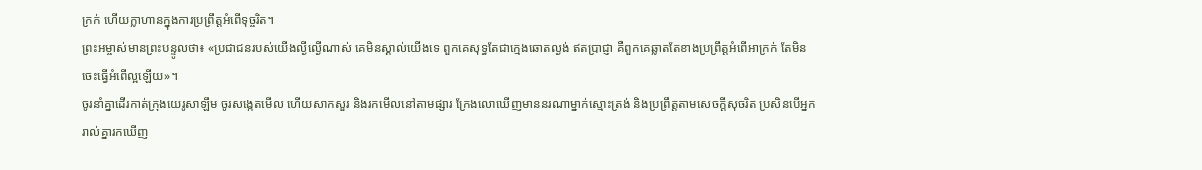ក្រក់ ហើយក្លាហានក្នុងការប្រព្រឹត្តអំពើទុច្ចរិត។
ព្រះអម្ចាស់មានព្រះបន្ទូលថា៖ «ប្រជាជនរបស់យើងល្ងីល្ងើណាស់ គេមិនស្គាល់យើងទេ ពួកគេសុទ្ធតែជាក្មេងឆោតល្ងង់ ឥតប្រាជ្ញា គឺពួកគេឆ្លាតតែខាងប្រព្រឹត្តអំពើអាក្រក់ តែមិនចេះធ្វើអំពើល្អឡើយ»។
ចូរនាំគ្នាដើរកាត់ក្រុងយេរូសាឡឹម ចូរសង្កេតមើល ហើយសាកសួរ និងរកមើលនៅតាមផ្សារ ក្រែងលោឃើញមាននរណាម្នាក់ស្មោះត្រង់ និងប្រព្រឹត្តតាមសេចក្ដីសុចរិត ប្រសិនបើអ្នករាល់គ្នារកឃើញ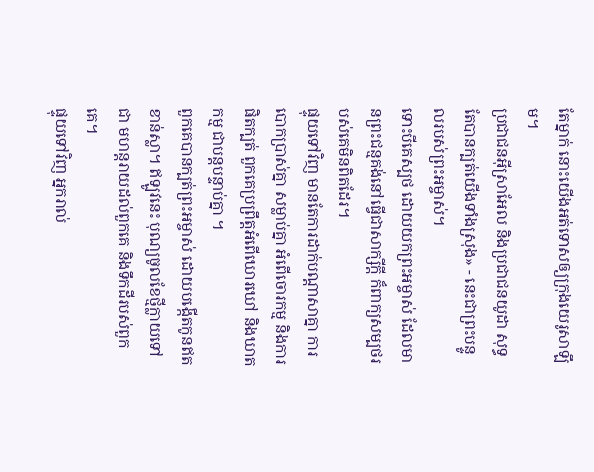តែម្នាក់ នោះយើងអត់ទោសឲ្យក្រុងយេរូសាឡឹម។
ប្រជាជនអ៊ីស្រាអែល និងប្រជាជនយូដា សុទ្ធតែបានក្បត់យើងទាំងស្រុង» - នេះជាព្រះបន្ទូលរបស់ព្រះអម្ចាស់។
ទោះបីគេស្បថ ដោយយកព្រះអម្ចាស់ ដែលមានព្រះជន្មគង់នៅធ្វើជាសាក្សីក្ដី ក៏ពាក្យសម្បថរបស់គេមិនពិតដែរ។
ផ្ទុយទៅវិញ មានតែការដាក់បណ្ដាសាគ្នា ការបោកប្រាស់គ្នា សម្លាប់គ្នា អំពើចោរកម្ម និងការផិតក្បត់ ពួកគេប្រព្រឹត្តអំពើឃោរឃៅ និងឃាតកម្ម ជាបន្តបន្ទាប់គ្នា ។
ពួកគេបានក្បត់ព្រះអម្ចាស់ ដោយបង្កើតកូនឥតខាន់ស្លា។ ឥឡូវនេះ បុណ្យចូលខែថ្មីក្លាយទៅជា មហន្តរាយដល់ពួកគេ និងទឹកដីរបស់ពួកគេ។
ផ្ទុយទៅវិញ អ្នករាល់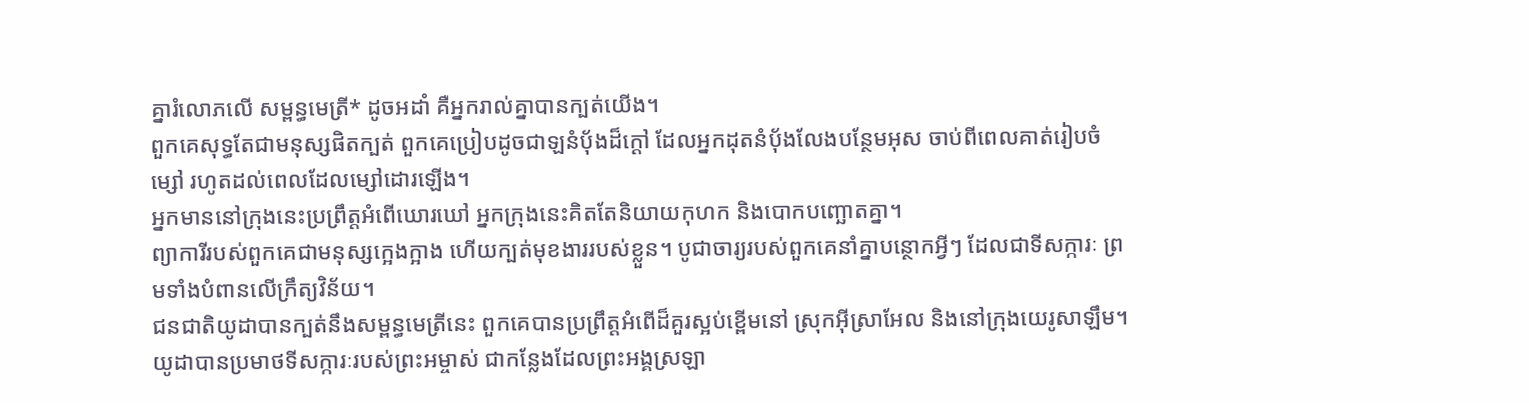គ្នារំលោភលើ សម្ពន្ធមេត្រី* ដូចអដាំ គឺអ្នករាល់គ្នាបានក្បត់យើង។
ពួកគេសុទ្ធតែជាមនុស្សផិតក្បត់ ពួកគេប្រៀបដូចជាឡនំបុ័ងដ៏ក្ដៅ ដែលអ្នកដុតនំបុ័ងលែងបន្ថែមអុស ចាប់ពីពេលគាត់រៀបចំម្សៅ រហូតដល់ពេលដែលម្សៅដោរឡើង។
អ្នកមាននៅក្រុងនេះប្រព្រឹត្តអំពើឃោរឃៅ អ្នកក្រុងនេះគិតតែនិយាយកុហក និងបោកបញ្ឆោតគ្នា។
ព្យាការីរបស់ពួកគេជាមនុស្សក្អេងក្អាង ហើយក្បត់មុខងាររបស់ខ្លួន។ បូជាចារ្យរបស់ពួកគេនាំគ្នាបន្ថោកអ្វីៗ ដែលជាទីសក្ការៈ ព្រមទាំងបំពានលើក្រឹត្យវិន័យ។
ជនជាតិយូដាបានក្បត់នឹងសម្ពន្ធមេត្រីនេះ ពួកគេបានប្រព្រឹត្តអំពើដ៏គួរស្អប់ខ្ពើមនៅ ស្រុកអ៊ីស្រាអែល និងនៅក្រុងយេរូសាឡឹម។ យូដាបានប្រមាថទីសក្ការៈរបស់ព្រះអម្ចាស់ ជាកន្លែងដែលព្រះអង្គស្រឡា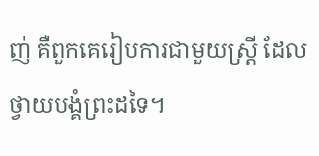ញ់ គឺពួកគេរៀបការជាមួយស្ត្រី ដែលថ្វាយបង្គំព្រះដទៃ។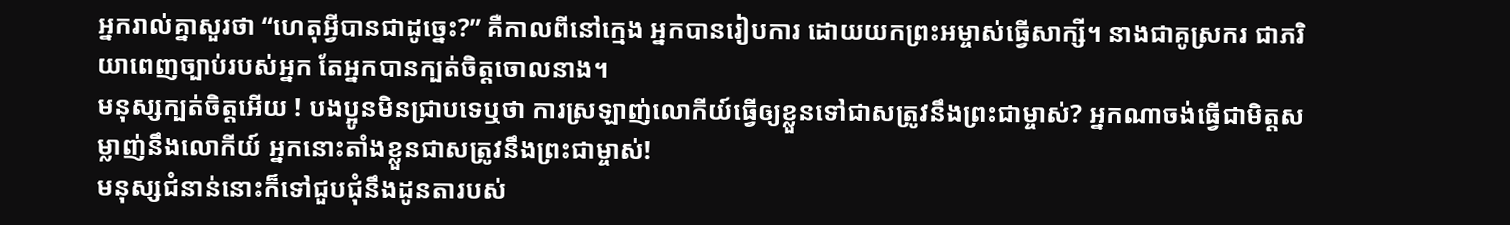អ្នករាល់គ្នាសួរថា “ហេតុអ្វីបានជាដូច្នេះ?” គឺកាលពីនៅក្មេង អ្នកបានរៀបការ ដោយយកព្រះអម្ចាស់ធ្វើសាក្សី។ នាងជាគូស្រករ ជាភរិយាពេញច្បាប់របស់អ្នក តែអ្នកបានក្បត់ចិត្តចោលនាង។
មនុស្សក្បត់ចិត្តអើយ ! បងប្អូនមិនជ្រាបទេឬថា ការស្រឡាញ់លោកីយ៍ធ្វើឲ្យខ្លួនទៅជាសត្រូវនឹងព្រះជាម្ចាស់? អ្នកណាចង់ធ្វើជាមិត្តសម្លាញ់នឹងលោកីយ៍ អ្នកនោះតាំងខ្លួនជាសត្រូវនឹងព្រះជាម្ចាស់!
មនុស្សជំនាន់នោះក៏ទៅជួបជុំនឹងដូនតារបស់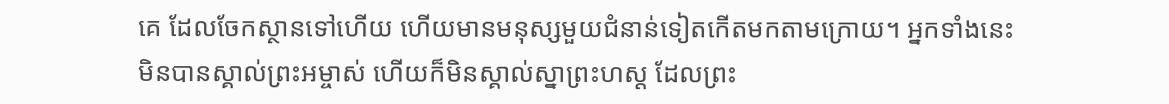គេ ដែលចែកស្ថានទៅហើយ ហើយមានមនុស្សមួយជំនាន់ទៀតកើតមកតាមក្រោយ។ អ្នកទាំងនេះមិនបានស្គាល់ព្រះអម្ចាស់ ហើយក៏មិនស្គាល់ស្នាព្រះហស្ដ ដែលព្រះ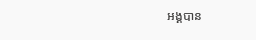អង្គបាន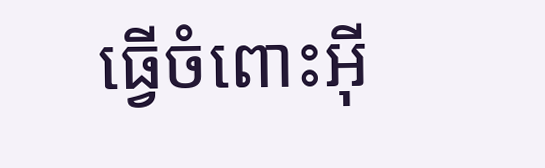ធ្វើចំពោះអ៊ី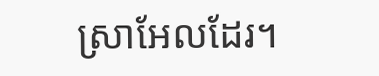ស្រាអែលដែរ។